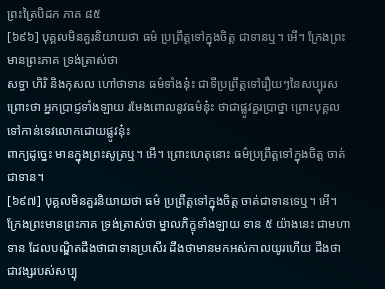ព្រះត្រៃបិដក ភាគ ៨៥
[៦៩៦] បុគ្គលមិនគួរនិយាយថា ធម៌ ប្រព្រឹត្តទៅក្នុងចិត្ត ជាទានឬ។ អើ។ ក្រែងព្រះមានព្រះភាគ ទ្រង់ត្រាស់ថា
សទ្ធា ហិរិ និងកុសល ហៅថាទាន ធម៌ទាំងនុ៎ះ ជាទីប្រព្រឹត្តទៅរឿយៗនៃសប្បុរស ព្រោះថា អ្នកប្រាជ្ញទាំងឡាយ រមែងពោលនូវធម៌នុ៎ះ ថាជាផ្លូវគួរប្រាថ្នា ព្រោះបុគ្គលទៅកាន់ទេវលោកដោយផ្លូវនុ៎ះ
ពាក្យដូច្នេះ មានក្នុងព្រះសូត្រឬ។ អើ។ ព្រោះហេតុនោះ ធម៌ប្រព្រឹត្តទៅក្នុងចិត្ត ចាត់ជាទាន។
[៦៩៧] បុគ្គលមិនគួរនិយាយថា ធម៌ ប្រព្រឹត្តទៅក្នុងចិត្ត ចាត់ជាទានទេឬ។ អើ។ ក្រែងព្រះមានព្រះភាគ ទ្រង់ត្រាស់ថា ម្នាលភិក្ខុទាំងឡាយ ទាន ៥ យ៉ាងនេះ ជាមហាទាន ដែលបណ្ឌិតដឹងថាជាទានប្រសើរ ដឹងថាមានមកអស់កាលយូរហើយ ដឹងថាជាវង្សរបស់សប្បុ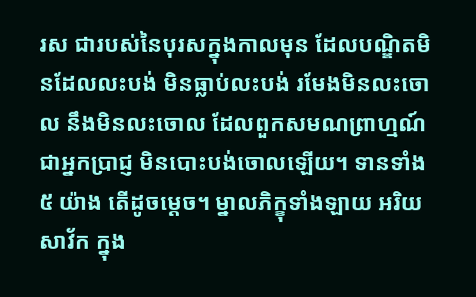រស ជារបស់នៃបុរសក្នុងកាលមុន ដែលបណ្ឌិតមិនដែលលះបង់ មិនធ្លាប់លះបង់ រមែងមិនលះចោល នឹងមិនលះចោល ដែលពួកសមណព្រាហ្មណ៍ជាអ្នកប្រាជ្ញ មិនបោះបង់ចោលឡើយ។ ទានទាំង ៥ យ៉ាង តើដូចម្តេច។ ម្នាលភិក្ខុទាំងឡាយ អរិយសាវ័ក ក្នុង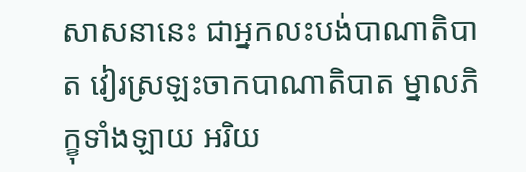សាសនានេះ ជាអ្នកលះបង់បាណាតិបាត វៀរស្រឡះចាកបាណាតិបាត ម្នាលភិក្ខុទាំងឡាយ អរិយ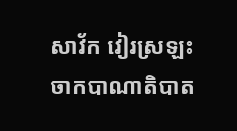សាវ័ក វៀរស្រឡះចាកបាណាតិបាត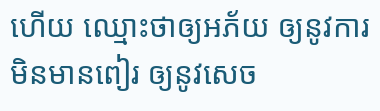ហើយ ឈ្មោះថាឲ្យអភ័យ ឲ្យនូវការមិនមានពៀរ ឲ្យនូវសេច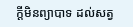ក្តីមិនព្យាបាទ ដល់សត្វ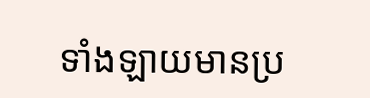ទាំងឡាយមានប្រ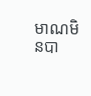មាណមិនបា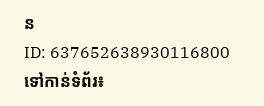ន
ID: 637652638930116800
ទៅកាន់ទំព័រ៖